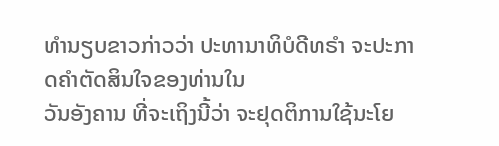ທໍານຽບຂາວກ່າວວ່າ ປະທານາທິບໍດີທຣໍາ ຈະປະກາດຄໍາຕັດສິນໃຈຂອງທ່ານໃນ
ວັນອັງຄານ ທີ່ຈະເຖິງນີ້ວ່າ ຈະຢຸດຕິການໃຊ້ນະໂຍ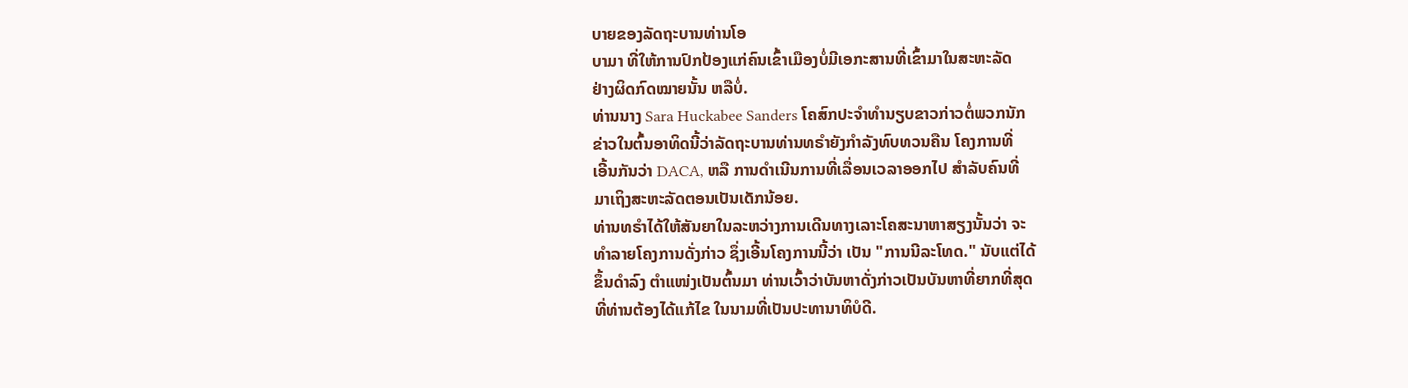ບາຍຂອງລັດຖະບານທ່ານໂອ
ບາມາ ທີ່ໃຫ້ການປົກປ້ອງແກ່ຄົນເຂົ້າເມືອງບໍ່ມີເອກະສານທີ່ເຂົ້າມາໃນສະຫະລັດ
ຢ່າງຜິດກົດໝາຍນັ້ນ ຫລືບໍ່.
ທ່ານນາງ Sara Huckabee Sanders ໂຄສົກປະຈໍາທໍານຽບຂາວກ່າວຕໍ່ພວກນັກ
ຂ່າວໃນຕົ້ນອາທິດນີ້ວ່າລັດຖະບານທ່ານທຣໍາຍັງກໍາລັງທົບທວນຄືນ ໂຄງການທີ່
ເອີ້ນກັນວ່າ DACA, ຫລື ການດໍາເນີນການທີ່ເລື່ອນເວລາອອກໄປ ສໍາລັບຄົນທີ່
ມາເຖິງສະຫະລັດຕອນເປັນເດັກນ້ອຍ.
ທ່ານທຣໍາໄດ້ໃຫ້ສັນຍາໃນລະຫວ່າງການເດີນທາງເລາະໂຄສະນາຫາສຽງນັ້ນວ່າ ຈະ
ທໍາລາຍໂຄງການດັ່ງກ່າວ ຊຶ່ງເອີ້ນໂຄງການນີ້ວ່າ ເປັນ "ການນີລະໂທດ." ນັບແຕ່ໄດ້
ຂຶ້ນດໍາລົງ ຕໍາແໜ່ງເປັນຕົ້ນມາ ທ່ານເວົ້າວ່າບັນຫາດັ່ງກ່າວເປັນບັນຫາທີ່ຍາກທີ່ສຸດ
ທີ່ທ່ານຕ້ອງໄດ້ແກ້ໄຂ ໃນນາມທີ່ເປັນປະທານາທິບໍດີ.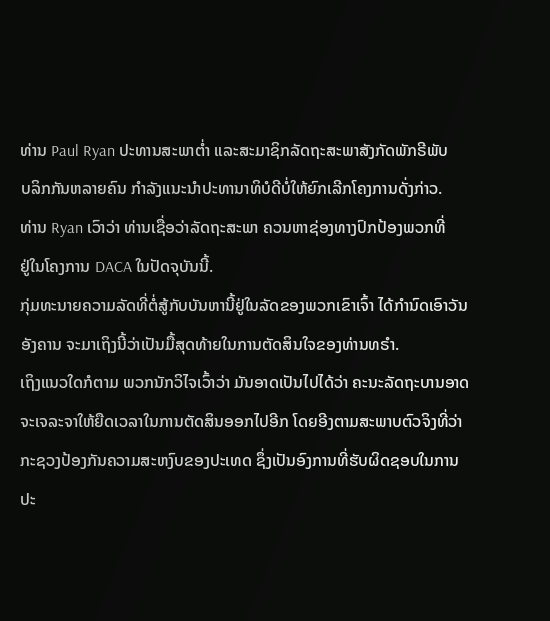ທ່ານ Paul Ryan ປະທານສະພາຕໍ່າ ແລະສະມາຊິກລັດຖະສະພາສັງກັດພັກຣີພັບ
ບລິກກັນຫລາຍຄົນ ກໍາລັງແນະນໍາປະທານາທິບໍດີບໍ່ໃຫ້ຍົກເລີກໂຄງການດັ່ງກ່າວ.
ທ່ານ Ryan ເວົາວ່າ ທ່ານເຊື່ອວ່າລັດຖະສະພາ ຄວນຫາຊ່ອງທາງປົກປ້ອງພວກທີ່
ຢູ່ໃນໂຄງການ DACA ໃນປັດຈຸບັນນີ້.
ກຸ່ມທະນາຍຄວາມລັດທີ່ຕໍ່ສູ້ກັບບັນຫານີ້ຢູ່ໃນລັດຂອງພວກເຂົາເຈົ້າ ໄດ້ກໍານົດເອົາວັນ
ອັງຄານ ຈະມາເຖິງນີ້ວ່າເປັນມື້ສຸດທ້າຍໃນການຕັດສິນໃຈຂອງທ່ານທຣໍາ.
ເຖິງແນວໃດກໍຕາມ ພວກນັກວິໄຈເວົ້າວ່າ ມັນອາດເປັນໄປໄດ້ວ່າ ຄະນະລັດຖະບານອາດ
ຈະເຈລະຈາໃຫ້ຍືດເວລາໃນການຕັດສິນອອກໄປອີກ ໂດຍອີງຕາມສະພາບຕົວຈິງທີ່ວ່າ
ກະຊວງປ້ອງກັນຄວາມສະຫງົບຂອງປະເທດ ຊຶ່ງເປັນອົງການທີ່ຮັບຜິດຊອບໃນການປະ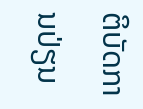ຕິບັດການປ່ຽນ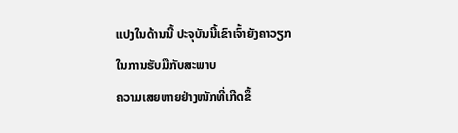ແປງໃນດ້ານນີ້ ປະຈຸບັນນີ້ເຂົາເຈົ້າຍັງຄາວຽກໃນການຮັບມືກັບສະພາບ
ຄວາມເສຍຫາຍຢ່າງໜັກທີ່ເກີດຂຶ້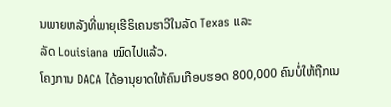ນພາຍຫລັງທີ່ພາຍຸເຮີຣິເຄນຮາວີໃນລັດ Texas ແລະ
ລັດ Louisiana ໝົດໄປແລ້ວ.
ໂຄງການ DACA ໄດ້ອານຸຍາດໃຫ້ຄົນເກືອບຮອດ 800,000 ຄົນບໍ່ໃຫ້ຖືກເນ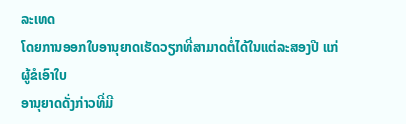ລະເທດ
ໂດຍການອອກໃບອານຸຍາດເຮັດວຽກທີ່ສາມາດຕໍ່ໄດ້ໃນແຕ່ລະສອງປີ ແກ່ຜູ້ຂໍເອົາໃບ
ອານຸຍາດດັ່ງກ່າວທີ່ມີ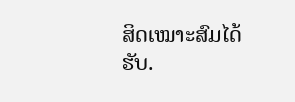ສິດເໝາະສົມໄດ້ຮັບ.